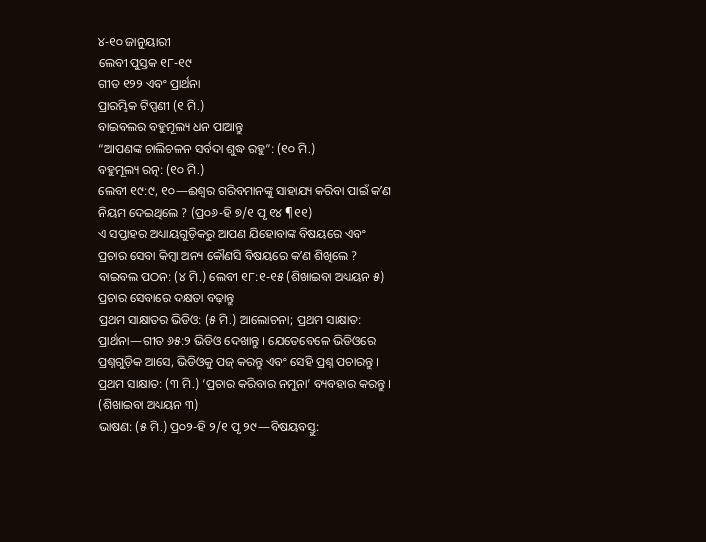୪-୧୦ ଜାନୁୟାରୀ
ଲେବୀ ପୁସ୍ତକ ୧୮-୧୯
ଗୀତ ୧୨୨ ଏବଂ ପ୍ରାର୍ଥନା
ପ୍ରାରମ୍ଭିକ ଟିପ୍ପଣୀ (୧ ମି.)
ବାଇବଲର ବହୁମୂଲ୍ୟ ଧନ ପାଆନ୍ତୁ
“ଆପଣଙ୍କ ଚାଲିଚଳନ ସର୍ବଦା ଶୁଦ୍ଧ ରହୁ”: (୧୦ ମି.)
ବହୁମୂଲ୍ୟ ରତ୍ନ: (୧୦ ମି.)
ଲେବୀ ୧୯:୯, ୧୦—ଈଶ୍ୱର ଗରିବମାନଙ୍କୁ ସାହାଯ୍ୟ କରିବା ପାଇଁ କʼଣ ନିୟମ ଦେଇଥିଲେ ? (ପ୍ର୦୬-ହି ୭/୧ ପୃ ୧୪ ¶୧୧)
ଏ ସପ୍ତାହର ଅଧ୍ୟାୟଗୁଡ଼ିକରୁ ଆପଣ ଯିହୋବାଙ୍କ ବିଷୟରେ ଏବଂ ପ୍ରଚାର ସେବା କିମ୍ବା ଅନ୍ୟ କୌଣସି ବିଷୟରେ କʼଣ ଶିଖିଲେ ?
ବାଇବଲ ପଠନ: (୪ ମି.) ଲେବୀ ୧୮:୧-୧୫ (ଶିଖାଇବା ଅଧ୍ୟୟନ ୫)
ପ୍ରଚାର ସେବାରେ ଦକ୍ଷତା ବଢ଼ାନ୍ତୁ
ପ୍ରଥମ ସାକ୍ଷାତର ଭିଡିଓ: (୫ ମି.) ଆଲୋଚନା; ପ୍ରଥମ ସାକ୍ଷାତ: ପ୍ରାର୍ଥନା—ଗୀତ ୬୫:୨ ଭିଡିଓ ଦେଖାନ୍ତୁ । ଯେତେବେଳେ ଭିଡିଓରେ ପ୍ରଶ୍ନଗୁଡ଼ିକ ଆସେ, ଭିଡିଓକୁ ପଜ୍ କରନ୍ତୁ ଏବଂ ସେହି ପ୍ରଶ୍ନ ପଚାରନ୍ତୁ ।
ପ୍ରଥମ ସାକ୍ଷାତ: (୩ ମି.) ‘ପ୍ରଚାର କରିବାର ନମୁନା’ ବ୍ୟବହାର କରନ୍ତୁ । (ଶିଖାଇବା ଅଧ୍ୟୟନ ୩)
ଭାଷଣ: (୫ ମି.) ପ୍ର୦୨-ହି ୨/୧ ପୃ ୨୯—ବିଷୟବସ୍ତୁ: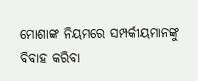ମୋଶାଙ୍କ ନିୟମରେ ସମ୍ପର୍କୀୟମାନଙ୍କୁ ବିବାହ କରିବା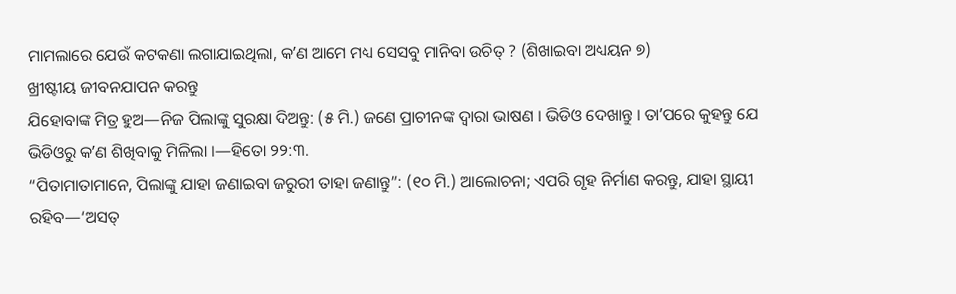ମାମଲାରେ ଯେଉଁ କଟକଣା ଲଗାଯାଇଥିଲା, କʼଣ ଆମେ ମଧ୍ୟ ସେସବୁ ମାନିବା ଉଚିତ୍ ? (ଶିଖାଇବା ଅଧ୍ୟୟନ ୭)
ଖ୍ରୀଷ୍ଟୀୟ ଜୀବନଯାପନ କରନ୍ତୁ
ଯିହୋବାଙ୍କ ମିତ୍ର ହୁଅ—ନିଜ ପିଲାଙ୍କୁ ସୁରକ୍ଷା ଦିଅନ୍ତୁ: (୫ ମି.) ଜଣେ ପ୍ରାଚୀନଙ୍କ ଦ୍ୱାରା ଭାଷଣ । ଭିଡିଓ ଦେଖାନ୍ତୁ । ତାʼପରେ କୁହନ୍ତୁ ଯେ ଭିଡିଓରୁ କʼଣ ଶିଖିବାକୁ ମିଳିଲା ।—ହିତୋ ୨୨:୩.
“ପିତାମାତାମାନେ, ପିଲାଙ୍କୁ ଯାହା ଜଣାଇବା ଜରୁରୀ ତାହା ଜଣାନ୍ତୁ”: (୧୦ ମି.) ଆଲୋଚନା; ଏପରି ଗୃହ ନିର୍ମାଣ କରନ୍ତୁ, ଯାହା ସ୍ଥାୟୀ ରହିବ—‘ଅସତ୍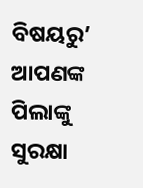ବିଷୟରୁ’ ଆପଣଙ୍କ ପିଲାଙ୍କୁ ସୁରକ୍ଷା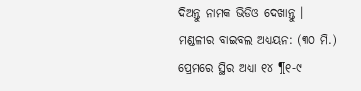ଦିଅନ୍ତୁ ନାମକ ଭିଡିଓ ଦେଖାନ୍ତୁ ।
ମଣ୍ଡଳୀର ବାଇବଲ ଅଧ୍ୟୟନ: (୩୦ ମି.) ପ୍ରେମରେ ସ୍ଥିର ଅଧ୍ୟା ୧୪ ¶୧-୯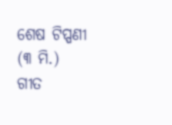ଶେଷ ଟିପ୍ପଣୀ (୩ ମି.)
ଗୀତ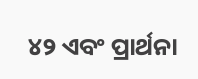୪୨ ଏବଂ ପ୍ରାର୍ଥନା